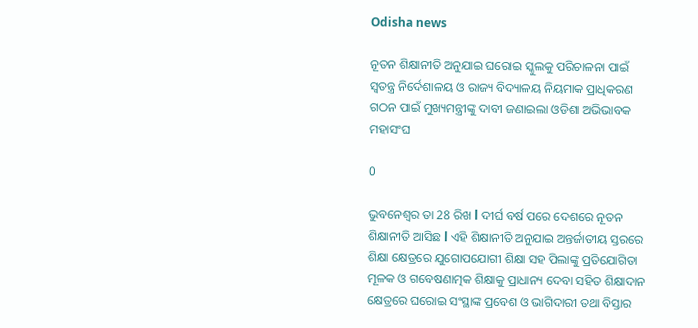Odisha news

ନୂତନ ଶିକ୍ଷାନୀତି ଅନୁଯାଇ ଘରୋଇ ସ୍କୁଲକୁ ପରିଚାଳନା ପାଇଁ ସ୍ୱତନ୍ତ୍ର ନିର୍ଦେଶାଳୟ ଓ ରାଜ୍ୟ ବିଦ୍ୟାଳୟ ନିୟମାକ ପ୍ରାଧିକରଣ ଗଠନ ପାଇଁ ମୁଖ୍ୟମନ୍ତ୍ରୀଙ୍କୁ ଦାବୀ ଜଣାଇଲା ଓଡିଶା ଅଭିଭାବକ ମହାସଂଘ

0

ଭୁବନେଶ୍ୱର ତା 28 ରିଖ l ଦୀର୍ଘ ବର୍ଷ ପରେ ଦେଶରେ ନୂତନ ଶିକ୍ଷାନୀତି ଆସିଛ l ଏହି ଶିକ୍ଷାନୀତି ଅନୁଯାଇ ଅନ୍ତର୍ଜାତୀୟ ସ୍ତରରେ ଶିକ୍ଷା କ୍ଷେତ୍ରରେ ଯୁଗୋପଯୋଗୀ ଶିକ୍ଷା ସହ ପିଲାଙ୍କୁ ପ୍ରତିଯୋଗିତା ମୂଳକ ଓ ଗବେଷଣାତ୍ମକ ଶିକ୍ଷାକୁ ପ୍ରାଧାନ୍ୟ ଦେବା ସହିତ ଶିକ୍ଷାଦାନ କ୍ଷେତ୍ରରେ ଘରୋଇ ସଂସ୍ଥାଙ୍କ ପ୍ରବେଶ ଓ ଭାଗିଦାରୀ ତଥା ବିସ୍ତାର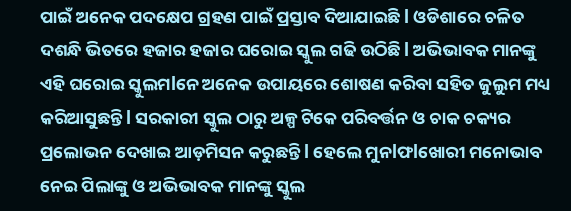ପାଇଁ ଅନେକ ପଦକ୍ଷେପ ଗ୍ରହଣ ପାଇଁ ପ୍ରସ୍ତାବ ଦିଆଯାଇଛି l ଓଡିଶାରେ ଚଳିତ ଦଶନ୍ଧି ଭିତରେ ହଜାର ହଜାର ଘରୋଇ ସ୍କୁଲ ଗଢି ଉଠିଛି l ଅଭିଭାବକ ମାନଙ୍କୁ ଏହି ଘରୋଇ ସ୍କୁଲମlନେ ଅନେକ ଉପାୟରେ ଶୋଷଣ କରିବା ସହିତ ଜୁଲୁମ ମଧ୍ୟ କରିଆସୁଛନ୍ତି l ସରକାରୀ ସ୍କୁଲ ଠାରୁ ଅଳ୍ପ ଟିକେ ପରିବର୍ତ୍ତନ ଓ ଚାକ ଚକ୍ୟର ପ୍ରଲୋଭନ ଦେଖାଇ ଆଡ଼ମିସନ କରୁଛନ୍ତି l ହେଲେ ମୁନlଫlଖୋରୀ ମନୋଭାବ ନେଇ ପିଲାଙ୍କୁ ଓ ଅଭିଭାବକ ମାନଙ୍କୁ ସ୍କୁଲ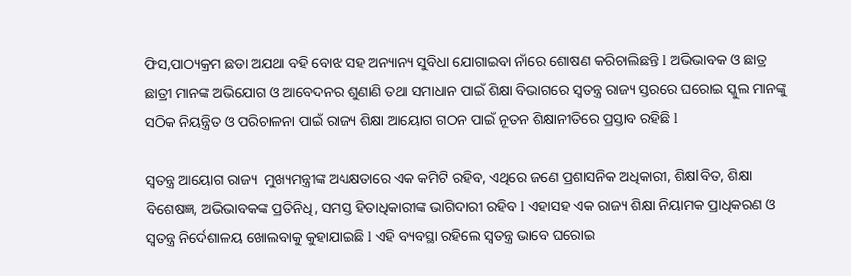ଫିସ,ପାଠ୍ୟକ୍ରମ ଛଡା ଅଯଥା ବହି ବୋଝ ସହ ଅନ୍ୟାନ୍ୟ ସୁବିଧା ଯୋଗାଇବା ନାଁରେ ଶୋଷଣ କରିଚାଲିଛନ୍ତି l ଅଭିଭାବକ ଓ ଛାତ୍ର ଛାତ୍ରୀ ମାନଙ୍କ ଅଭିଯୋଗ ଓ ଆବେଦନର ଶୁଣାଣି ତଥା ସମାଧାନ ପାଇଁ ଶିକ୍ଷା ବିଭାଗରେ ସ୍ୱତନ୍ତ୍ର ରାଜ୍ୟ ସ୍ତରରେ ଘରୋଇ ସ୍କୁଲ ମାନଙ୍କୁ ସଠିକ ନିୟନ୍ତ୍ରିତ ଓ ପରିଚାଳନା ପାଇଁ ରାଜ୍ୟ ଶିକ୍ଷା ଆୟୋଗ ଗଠନ ପାଇଁ ନୂତନ ଶିକ୍ଷାନୀତିରେ ପ୍ରସ୍ତାବ ରହିଛି l

ସ୍ୱତନ୍ତ୍ର ଆୟୋଗ ରାଜ୍ୟ  ମୁଖ୍ୟମନ୍ତ୍ରୀଙ୍କ ଅଧ୍ୟକ୍ଷତାରେ ଏକ କମିଟି ରହିବ, ଏଥିରେ ଜଣେ ପ୍ରଶାସନିକ ଅଧିକାରୀ, ଶିକ୍ଷlବିତ, ଶିକ୍ଷା ବିଶେଷଜ୍ଞ, ଅଭିଭାବକଙ୍କ ପ୍ରତିନିଧି, ସମସ୍ତ ହିତାଧିକାରୀଙ୍କ ଭାଗିଦାରୀ ରହିବ l ଏହାସହ ଏକ ରାଜ୍ୟ ଶିକ୍ଷା ନିୟାମକ ପ୍ରାଧିକରଣ ଓ ସ୍ୱତନ୍ତ୍ର ନିର୍ଦେଶାଳୟ ଖୋଲବାକୁ କୁହାଯାଇଛି l ଏହି ବ୍ୟବସ୍ଥା ରହିଲେ ସ୍ୱତନ୍ତ୍ର ଭାବେ ଘରୋଇ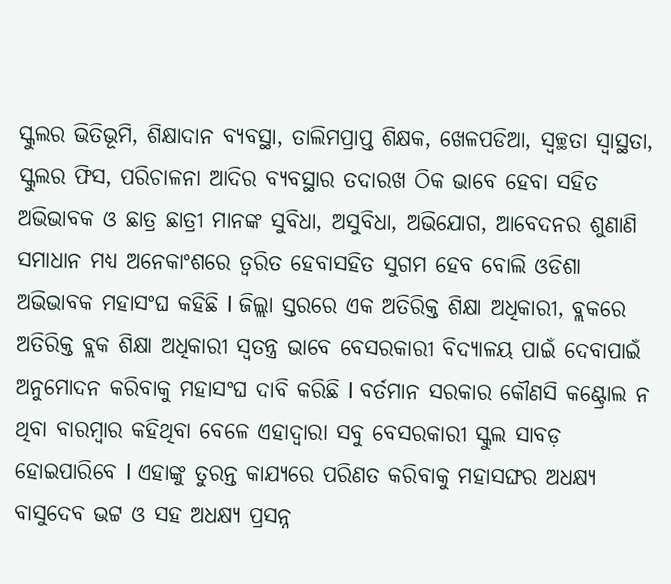ସ୍କୁଲର ଭିତିଭୂମି, ଶିକ୍ଷାଦାନ ବ୍ୟବସ୍ଥା, ତାଲିମପ୍ରାପ୍ତ ଶିକ୍ଷକ, ଖେଳପଡିଆ, ସ୍ୱଚ୍ଛତା ସ୍ୱାସ୍ଥତା, ସ୍କୁଲର ଫିସ, ପରିଚାଳନା ଆଦିର ବ୍ୟବସ୍ଥାର ତଦାରଖ ଠିକ ଭାବେ ହେବା ସହିତ ଅଭିଭାବକ ଓ ଛାତ୍ର ଛାତ୍ରୀ ମାନଙ୍କ ସୁବିଧା, ଅସୁବିଧା, ଅଭିଯୋଗ, ଆବେଦନର ଶୁଣାଣି ସମାଧାନ ମଧ୍ୟ ଅନେକାଂଶରେ ତ୍ୱରିତ ହେବାସହିତ ସୁଗମ ହେବ ବୋଲି ଓଡିଶା ଅଭିଭାବକ ମହାସଂଘ କହିଛି l ଜିଲ୍ଲା ସ୍ତରରେ ଏକ ଅତିରିକ୍ତ ଶିକ୍ଷା ଅଧିକାରୀ, ବ୍ଲକରେ ଅତିରିକ୍ତ ବ୍ଲକ ଶିକ୍ଷା ଅଧିକାରୀ ସ୍ୱତନ୍ତ୍ର ଭାବେ ବେସରକାରୀ ବିଦ୍ୟାଳୟ ପାଇଁ ଦେବାପାଇଁ ଅନୁମୋଦନ କରିବାକୁ ମହାସଂଘ ଦାବି କରିଛି l ବର୍ତମାନ ସରକାର କୌଣସି କଣ୍ଟ୍ରୋଲ ନ ଥିବା ବାରମ୍ବାର କହିଥିବା ବେଳେ ଏହାଦ୍ୱାରା ସବୁ ବେସରକାରୀ ସ୍କୁଲ ସାବଡ଼ ହୋଇପାରିବେ l ଏହାଙ୍କୁ ତୁରନ୍ତ କାଯ୍ୟରେ ପରିଣତ କରିବାକୁ ମହାସଙ୍ଘର ଅଧକ୍ଷ୍ୟ ବାସୁଦେବ ଭଟ୍ଟ ଓ ସହ ଅଧକ୍ଷ୍ୟ ପ୍ରସନ୍ନ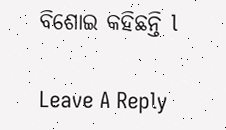ବିଶୋଇ କହିଛନ୍ତି l

Leave A Reply